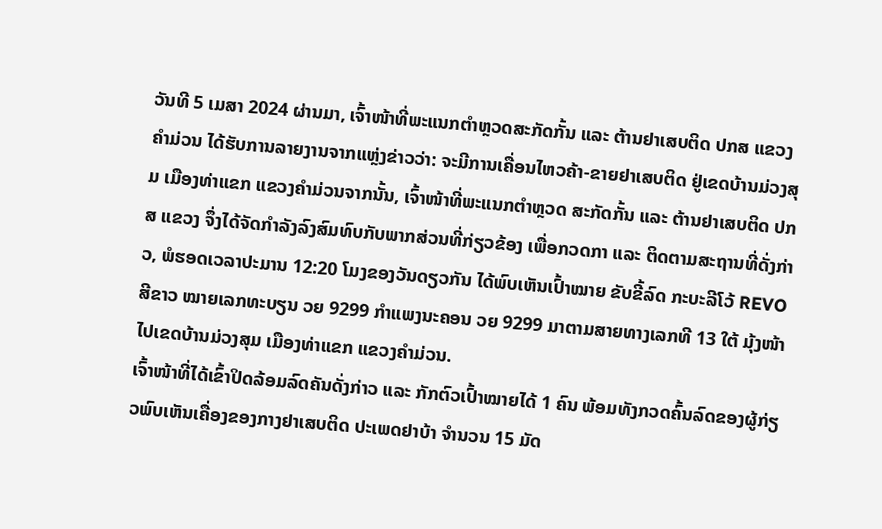ວັນທີ 5 ເມສາ 2024 ຜ່ານມາ, ເຈົ້າໜ້າທີ່ພະແນກຕຳຫຼວດສະກັດກັ້ນ ແລະ ຕ້ານຢາເສບຕິດ ປກສ ແຂວງຄຳມ່ວນ ໄດ້ຮັບການລາຍງານຈາກແຫຼ່ງຂ່າວວ່າ: ຈະມີການເຄື່ອນໄຫວຄ້າ-ຂາຍຢາເສບຕິດ ຢູ່ເຂດບ້ານມ່ວງສຸມ ເມືອງທ່າແຂກ ແຂວງຄຳມ່ວນຈາກນັ້ນ, ເຈົ້າໜ້າທີ່ພະແນກຕຳຫຼວດ ສະກັດກັ້ນ ແລະ ຕ້ານຢາເສບຕິດ ປກສ ແຂວງ ຈຶ່ງໄດ້ຈັດກຳລັງລົງສົມທົບກັບພາກສ່ວນທີ່ກ່ຽວຂ້ອງ ເພື່ອກວດກາ ແລະ ຕິດຕາມສະຖານທີ່ດັ່ງກ່າວ, ພໍຮອດເວລາປະມານ 12:20 ໂມງຂອງວັນດຽວກັນ ໄດ້ພົບເຫັນເປົ້າໝາຍ ຂັບຂີ້ລົດ ກະບະລີໂວ້ REVO ສີຂາວ ໝາຍເລກທະບຽນ ວຍ 9299 ກຳແພງນະຄອນ ວຍ 9299 ມາຕາມສາຍທາງເລກທີ 13 ໃຕ້ ມຸ້ງໜ້າໄປເຂດບ້ານມ່ວງສຸມ ເມືອງທ່າແຂກ ແຂວງຄຳມ່ວນ.
ເຈົ້າໜ້າທີ່ໄດ້ເຂົ້າປິດລ້ອມລົດຄັນດັ່ງກ່າວ ແລະ ກັກຕົວເປົ້າໝາຍໄດ້ 1 ຄົນ ພ້ອມທັງກວດຄົ້ນລົດຂອງຜູ້ກ່ຽວພົບເຫັນເຄື່ອງຂອງກາງຢາເສບຕິດ ປະເພດຢາບ້າ ຈຳນວນ 15 ມັດ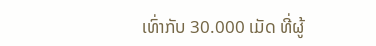ເທົ່າກັບ 30.000 ເມັດ ທີ່ຜູ້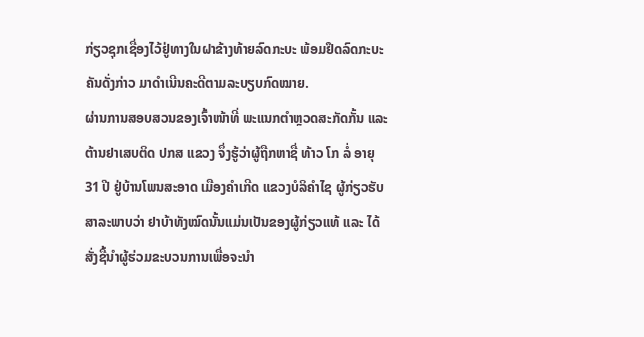ກ່ຽວຊຸກເຊື່ອງໄວ້ຢູ່ທາງໃນຝາຂ້າງທ້າຍລົດກະບະ ພ້ອມຢຶດລົດກະບະ ຄັນດັ່ງກ່າວ ມາດຳເນີນຄະດີຕາມລະບຽບກົດໝາຍ.
ຜ່ານການສອບສວນຂອງເຈົ້າໜ້າທີ່ ພະແນກຕຳຫຼວດສະກັດກັ້ນ ແລະ ຕ້ານຢາເສບຕິດ ປກສ ແຂວງ ຈຶ່ງຮູ້ວ່າຜູ້ຖືກຫາຊື່ ທ້າວ ໂກ ລໍ່ ອາຍຸ 31 ປີ ຢູ່ບ້ານໂພນສະອາດ ເມືອງຄຳເກີດ ແຂວງບໍລິຄຳໄຊ ຜູ້ກ່ຽວຮັບສາລະພາບວ່າ ຢາບ້າທັງໝົດນັ້ນແມ່ນເປັນຂອງຜູ້ກ່ຽວແທ້ ແລະ ໄດ້ສັ່ງຊື້ນຳຜູ້ຮ່ວມຂະບວນການເພື່ອຈະນຳ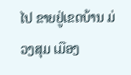ໄປ ຂາຍຢູ່ເຂດບ້ານ ມ່ວງສຸມ ເມືອງ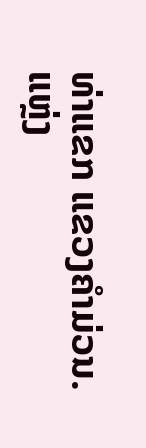ທ່າແຂກ ແຂວງຄຳມ່ວນ.
ແຫຼ່ງ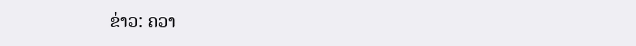ຂ່າວ: ຄວາ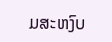ມສະຫງົບ